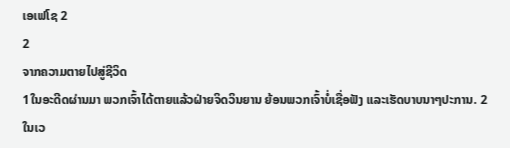ເອເຟໂຊ 2
2
ຈາກຄວາມຕາຍໄປສູ່ຊີວິດ
1ໃນອະດີດຜ່ານມາ ພວກເຈົ້າໄດ້ຕາຍແລ້ວຝ່າຍຈິດວິນຍານ ຍ້ອນພວກເຈົ້າບໍ່ເຊື່ອຟັງ ແລະເຮັດບາບນາໆປະການ. 2ໃນເວ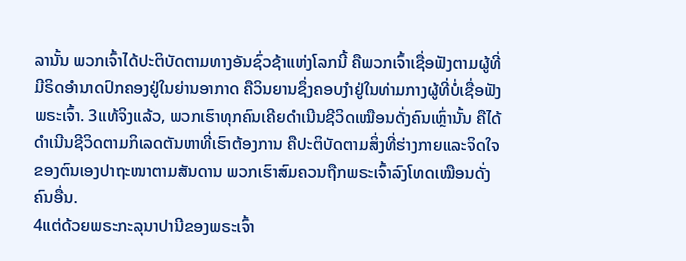ລານັ້ນ ພວກເຈົ້າໄດ້ປະຕິບັດຕາມທາງອັນຊົ່ວຊ້າແຫ່ງໂລກນີ້ ຄືພວກເຈົ້າເຊື່ອຟັງຕາມຜູ້ທີ່ມີຣິດອຳນາດປົກຄອງຢູ່ໃນຍ່ານອາກາດ ຄືວິນຍານຊຶ່ງຄອບງຳຢູ່ໃນທ່າມກາງຜູ້ທີ່ບໍ່ເຊື່ອຟັງພຣະເຈົ້າ. 3ແທ້ຈິງແລ້ວ, ພວກເຮົາທຸກຄົນເຄີຍດຳເນີນຊີວິດເໝືອນດັ່ງຄົນເຫຼົ່ານັ້ນ ຄືໄດ້ດຳເນີນຊີວິດຕາມກິເລດຕັນຫາທີ່ເຮົາຕ້ອງການ ຄືປະຕິບັດຕາມສິ່ງທີ່ຮ່າງກາຍແລະຈິດໃຈຂອງຕົນເອງປາຖະໜາຕາມສັນດານ ພວກເຮົາສົມຄວນຖືກພຣະເຈົ້າລົງໂທດເໝືອນດັ່ງຄົນອື່ນ.
4ແຕ່ດ້ວຍພຣະກະລຸນາປານີຂອງພຣະເຈົ້າ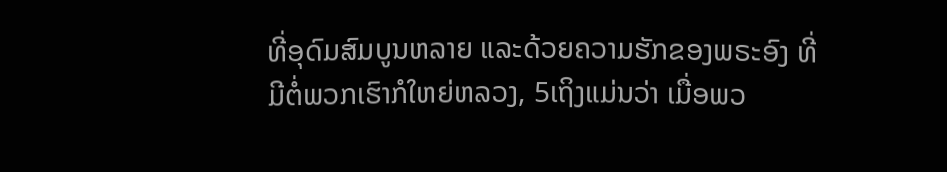ທີ່ອຸດົມສົມບູນຫລາຍ ແລະດ້ວຍຄວາມຮັກຂອງພຣະອົງ ທີ່ມີຕໍ່ພວກເຮົາກໍໃຫຍ່ຫລວງ, 5ເຖິງແມ່ນວ່າ ເມື່ອພວ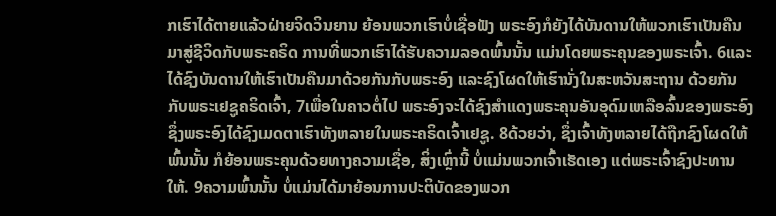ກເຮົາໄດ້ຕາຍແລ້ວຝ່າຍຈິດວິນຍານ ຍ້ອນພວກເຮົາບໍ່ເຊື່ອຟັງ ພຣະອົງກໍຍັງໄດ້ບັນດານໃຫ້ພວກເຮົາເປັນຄືນມາສູ່ຊີວິດກັບພຣະຄຣິດ ການທີ່ພວກເຮົາໄດ້ຮັບຄວາມລອດພົ້ນນັ້ນ ແມ່ນໂດຍພຣະຄຸນຂອງພຣະເຈົ້າ. 6ແລະໄດ້ຊົງບັນດານໃຫ້ເຮົາເປັນຄືນມາດ້ວຍກັນກັບພຣະອົງ ແລະຊົງໂຜດໃຫ້ເຮົານັ່ງໃນສະຫວັນສະຖານ ດ້ວຍກັນກັບພຣະເຢຊູຄຣິດເຈົ້າ, 7ເພື່ອໃນຄາວຕໍ່ໄປ ພຣະອົງຈະໄດ້ຊົງສຳແດງພຣະຄຸນອັນອຸດົມເຫລືອລົ້ນຂອງພຣະອົງ ຊຶ່ງພຣະອົງໄດ້ຊົງເມດຕາເຮົາທັງຫລາຍໃນພຣະຄຣິດເຈົ້າເຢຊູ. 8ດ້ວຍວ່າ, ຊຶ່ງເຈົ້າທັງຫລາຍໄດ້ຖືກຊົງໂຜດໃຫ້ພົ້ນນັ້ນ ກໍຍ້ອນພຣະຄຸນດ້ວຍທາງຄວາມເຊື່ອ, ສິ່ງເຫຼົ່ານີ້ ບໍ່ແມ່ນພວກເຈົ້າເຮັດເອງ ແຕ່ພຣະເຈົ້າຊົງປະທານໃຫ້. 9ຄວາມພົ້ນນັ້ນ ບໍ່ແມ່ນໄດ້ມາຍ້ອນການປະຕິບັດຂອງພວກ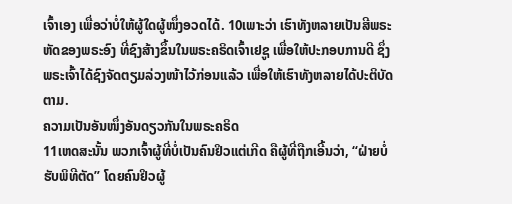ເຈົ້າເອງ ເພື່ອວ່າບໍ່ໃຫ້ຜູ້ໃດຜູ້ໜຶ່ງອວດໄດ້. 10ເພາະວ່າ ເຮົາທັງຫລາຍເປັນສີພຣະຫັດຂອງພຣະອົງ ທີ່ຊົງສ້າງຂຶ້ນໃນພຣະຄຣິດເຈົ້າເຢຊູ ເພື່ອໃຫ້ປະກອບການດີ ຊຶ່ງພຣະເຈົ້າໄດ້ຊົງຈັດຕຽມລ່ວງໜ້າໄວ້ກ່ອນແລ້ວ ເພື່ອໃຫ້ເຮົາທັງຫລາຍໄດ້ປະຕິບັດຕາມ.
ຄວາມເປັນອັນໜຶ່ງອັນດຽວກັນໃນພຣະຄຣິດ
11ເຫດສະນັ້ນ ພວກເຈົ້າຜູ້ທີ່ບໍ່ເປັນຄົນຢິວແຕ່ເກີດ ຄືຜູ້ທີ່ຖືກເອີ້ນວ່າ, “ຝ່າຍບໍ່ຮັບພິທີຕັດ” ໂດຍຄົນຢິວຜູ້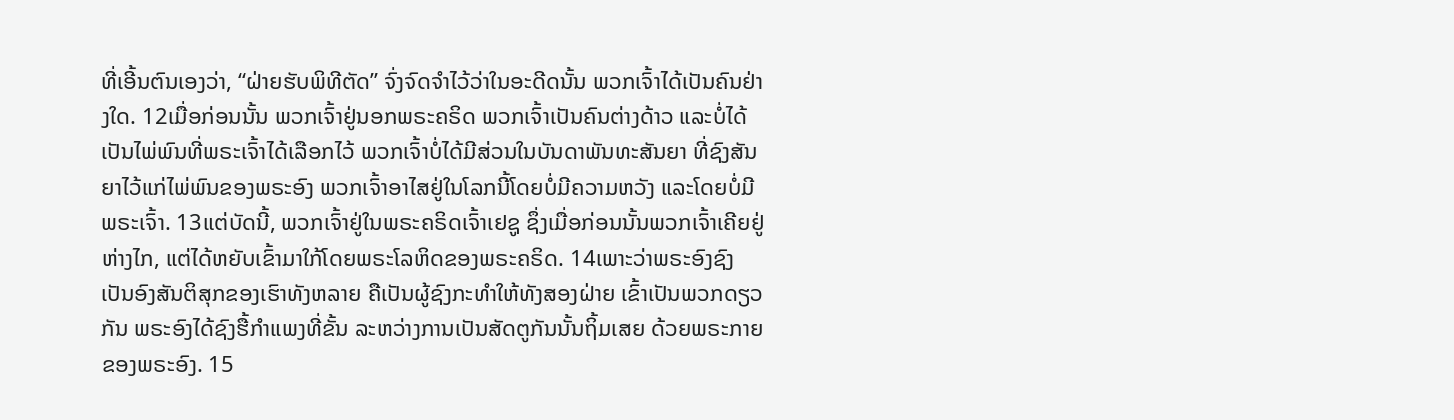ທີ່ເອີ້ນຕົນເອງວ່າ, “ຝ່າຍຮັບພິທີຕັດ” ຈົ່ງຈົດຈຳໄວ້ວ່າໃນອະດີດນັ້ນ ພວກເຈົ້າໄດ້ເປັນຄົນຢ່າງໃດ. 12ເມື່ອກ່ອນນັ້ນ ພວກເຈົ້າຢູ່ນອກພຣະຄຣິດ ພວກເຈົ້າເປັນຄົນຕ່າງດ້າວ ແລະບໍ່ໄດ້ເປັນໄພ່ພົນທີ່ພຣະເຈົ້າໄດ້ເລືອກໄວ້ ພວກເຈົ້າບໍ່ໄດ້ມີສ່ວນໃນບັນດາພັນທະສັນຍາ ທີ່ຊົງສັນຍາໄວ້ແກ່ໄພ່ພົນຂອງພຣະອົງ ພວກເຈົ້າອາໄສຢູ່ໃນໂລກນີ້ໂດຍບໍ່ມີຄວາມຫວັງ ແລະໂດຍບໍ່ມີພຣະເຈົ້າ. 13ແຕ່ບັດນີ້, ພວກເຈົ້າຢູ່ໃນພຣະຄຣິດເຈົ້າເຢຊູ ຊຶ່ງເມື່ອກ່ອນນັ້ນພວກເຈົ້າເຄີຍຢູ່ຫ່າງໄກ, ແຕ່ໄດ້ຫຍັບເຂົ້າມາໃກ້ໂດຍພຣະໂລຫິດຂອງພຣະຄຣິດ. 14ເພາະວ່າພຣະອົງຊົງເປັນອົງສັນຕິສຸກຂອງເຮົາທັງຫລາຍ ຄືເປັນຜູ້ຊົງກະທຳໃຫ້ທັງສອງຝ່າຍ ເຂົ້າເປັນພວກດຽວກັນ ພຣະອົງໄດ້ຊົງຮື້ກຳແພງທີ່ຂັ້ນ ລະຫວ່າງການເປັນສັດຕູກັນນັ້ນຖິ້ມເສຍ ດ້ວຍພຣະກາຍຂອງພຣະອົງ. 15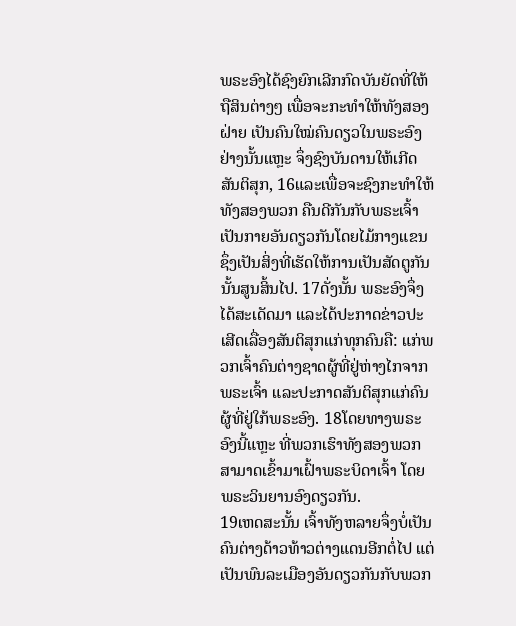ພຣະອົງໄດ້ຊົງຍົກເລີກກົດບັນຍັດທີ່ໃຫ້ຖືສິນຕ່າງໆ ເພື່ອຈະກະທຳໃຫ້ທັງສອງຝ່າຍ ເປັນຄົນໃໝ່ຄົນດຽວໃນພຣະອົງ ຢ່າງນັ້ນແຫຼະ ຈຶ່ງຊົງບັນດານໃຫ້ເກີດສັນຕິສຸກ, 16ແລະເພື່ອຈະຊົງກະທຳໃຫ້ທັງສອງພວກ ຄືນດີກັນກັບພຣະເຈົ້າ ເປັນກາຍອັນດຽວກັນໂດຍໄມ້ກາງແຂນ ຊຶ່ງເປັນສິ່ງທີ່ເຮັດໃຫ້ການເປັນສັດຕູກັນນັ້ນສູນສິ້ນໄປ. 17ດັ່ງນັ້ນ ພຣະອົງຈຶ່ງໄດ້ສະເດັດມາ ແລະໄດ້ປະກາດຂ່າວປະເສີດເລື່ອງສັນຕິສຸກແກ່ທຸກຄົນຄື: ແກ່ພວກເຈົ້າຄົນຕ່າງຊາດຜູ້ທີ່ຢູ່ຫ່າງໄກຈາກພຣະເຈົ້າ ແລະປະກາດສັນຕິສຸກແກ່ຄົນຜູ້ທີ່ຢູ່ໃກ້ພຣະອົງ. 18ໂດຍທາງພຣະອົງນີ້ແຫຼະ ທີ່ພວກເຮົາທັງສອງພວກສາມາດເຂົ້າມາເຝົ້າພຣະບິດາເຈົ້າ ໂດຍພຣະວິນຍານອົງດຽວກັນ.
19ເຫດສະນັ້ນ ເຈົ້າທັງຫລາຍຈຶ່ງບໍ່ເປັນຄົນຕ່າງດ້າວທ້າວຕ່າງແດນອີກຕໍ່ໄປ ແຕ່ເປັນພົນລະເມືອງອັນດຽວກັນກັບພວກ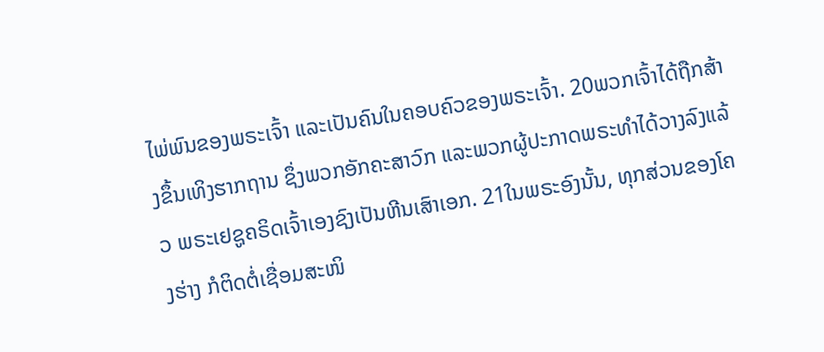ໄພ່ພົນຂອງພຣະເຈົ້າ ແລະເປັນຄົນໃນຄອບຄົວຂອງພຣະເຈົ້າ. 20ພວກເຈົ້າໄດ້ຖືກສ້າງຂຶ້ນເທິງຮາກຖານ ຊຶ່ງພວກອັກຄະສາວົກ ແລະພວກຜູ້ປະກາດພຣະທຳໄດ້ວາງລົງແລ້ວ ພຣະເຢຊູຄຣິດເຈົ້າເອງຊົງເປັນຫີນເສົາເອກ. 21ໃນພຣະອົງນັ້ນ, ທຸກສ່ວນຂອງໂຄງຮ່າງ ກໍຕິດຕໍ່ເຊື່ອມສະໜິ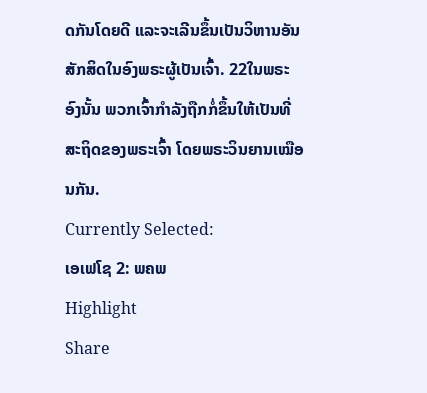ດກັນໂດຍດີ ແລະຈະເລີນຂຶ້ນເປັນວິຫານອັນສັກສິດໃນອົງພຣະຜູ້ເປັນເຈົ້າ. 22ໃນພຣະອົງນັ້ນ ພວກເຈົ້າກຳລັງຖືກກໍ່ຂຶ້ນໃຫ້ເປັນທີ່ສະຖິດຂອງພຣະເຈົ້າ ໂດຍພຣະວິນຍານເໝືອນກັນ.
Currently Selected:
ເອເຟໂຊ 2: ພຄພ
Highlight
Share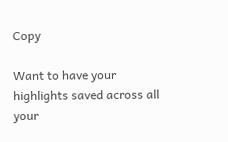Copy

Want to have your highlights saved across all your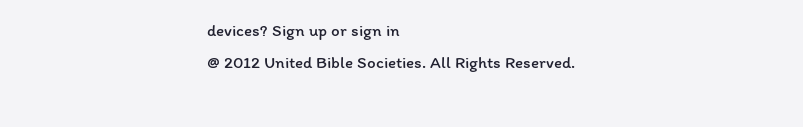devices? Sign up or sign in
@ 2012 United Bible Societies. All Rights Reserved.